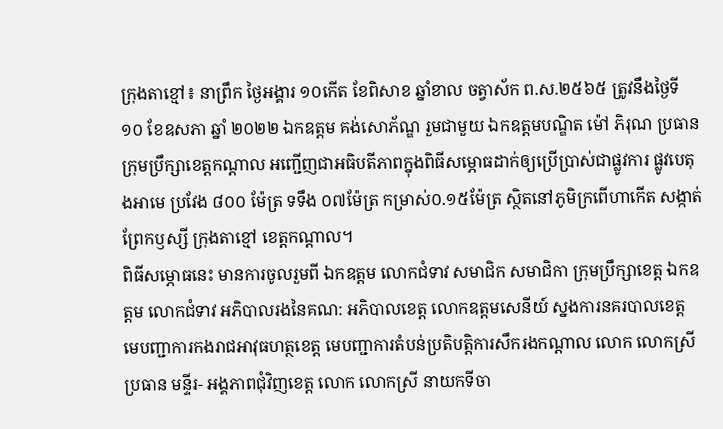ក្រុងតាខ្មៅ៖ នាព្រឹក ថ្ងៃអង្គារ ១០កើត ខែពិសាខ ឆ្នាំខាល ចត្វាស័ក ព.ស.២៥៦៥ ត្រូវនឹងថ្ងៃទី ១០ ខែឧសភា ឆ្នាំ ២០២២ ឯកឧត្តម គង់សោភ័ណ្ឌ រួមជាមួយ ឯកឧត្តមបណ្ឌិត ម៉ៅ ភិរុណ ប្រធានក្រុមប្រឹក្សាខេត្តកណ្តាល អញ្ជើញជាអធិបតីភាពក្នុងពិធីសម្ភោធដាក់ឲ្យប្រើប្រាស់ជាផ្លូវការ ផ្លូវបេតុងអាមេ ប្រវែង ៨០០ ម៉ែត្រ ទទឹង ០៧ម៉ែត្រ កម្រាស់០.១៥ម៉ែត្រ ស្ថិតនៅភូមិក្រពើហាកើត សង្កាត់ព្រែកឫស្សី ក្រុងតាខ្មៅ ខេត្តកណ្ដាល។
ពិធីសម្ភោធនេះ មានការចូលរួមពី ឯកឧត្តម លោកជំទាវ សមាជិក សមាជិកា ក្រុមប្រឹក្សាខេត្ត ឯកឧត្តម លោកជំទាវ អភិបាលរងនៃគណ: អភិបាលខេត្ត លោកឧត្តមសេនីយ៍ ស្នងការនគរបាលខេត្ត មេបញ្ជាការកងរាជអាវុធហត្ថខេត្ត មេបញ្ជាការតំបន់ប្រតិបត្តិការសឹករងកណ្តាល លោក លោកស្រី ប្រធាន មន្ទីរ- អង្គភាពជុំវិញខេត្ត លោក លោកស្រី នាយកទីចា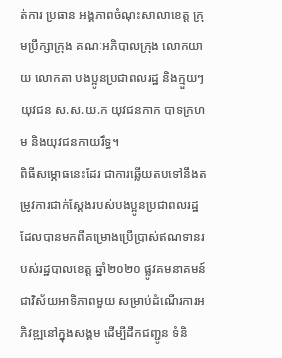ត់ការ ប្រធាន អង្គភាពចំណុះសាលាខេត្ត ក្រុមប្រឹក្សាក្រុង គណៈអភិបាលក្រុង លោកយាយ លោកតា បងប្អូនប្រជាពលរដ្ឋ និងក្មួយៗយុវជន ស.ស.យ.ក យុវជនកាក បាទក្រហម និងយុវជនកាយរឹទ្ធ។
ពិធីសម្ភោធនេះដែរ ជាការឆ្លើយតបទៅនឹងតម្រូវការជាក់ស្ដែងរបស់បងប្អូនប្រជាពលរដ្ឋ ដែលបានមកពីគម្រោងប្រើប្រាស់ឥណទានរបស់រដ្ឋបាលខេត្ត ឆ្នាំ២០២០ ផ្លូវគមនាគមន៍ ជាវិស័យអាទិភាពមួយ សម្រាប់ដំណើរការអភិវឌ្ឍនៅក្នុងសង្គម ដើម្បីដឹកជញ្ជូន ទំនិ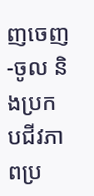ញចេញ-ចូល និងប្រកបជីវភាពប្រ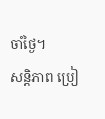ចាំថ្ងៃ។
សន្តិភាព ប្រៀ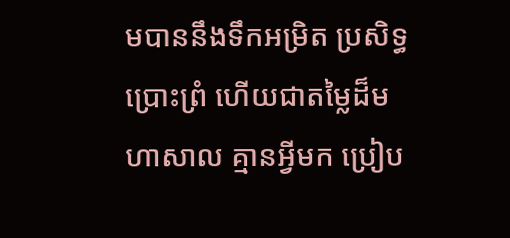មបាននឹងទឹកអម្រិត ប្រសិទ្ធប្រោះព្រំ ហើយជាតម្លៃដ៏មហាសាល គ្មានអ្វីមក ប្រៀប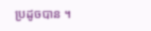ប្រដូចបាន ។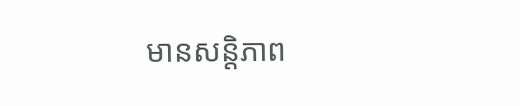មានសន្តិភាព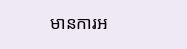មានការអ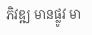ភិវឌ្ឍ មានផ្លូវ មា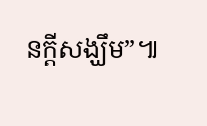នក្ដីសង្ឃឹម”៕